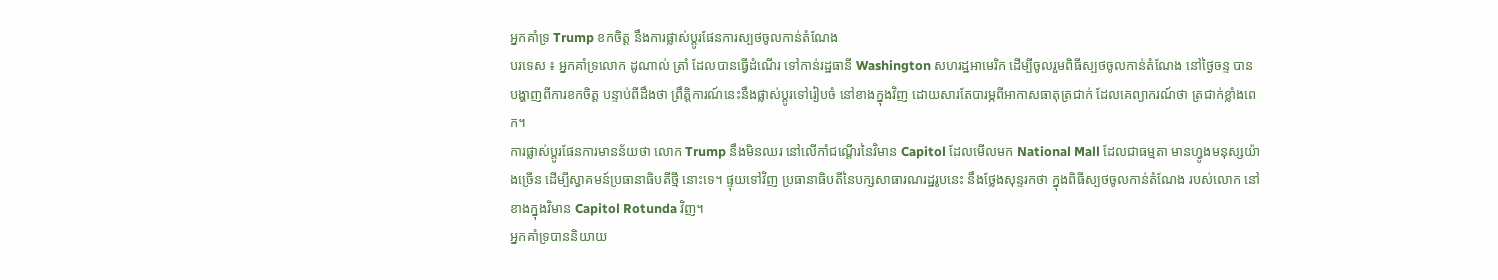អ្នកគាំទ្រ Trump ខកចិត្ត នឹងការផ្លាស់ប្តូរផែនការស្បថចូលកាន់តំណែង
បរទេស ៖ អ្នកគាំទ្រលោក ដូណាល់ ត្រាំ ដែលបានធ្វើដំណើរ ទៅកាន់រដ្ឋធានី Washington សហរដ្ឋអាមេរិក ដើម្បីចូលរួមពិធីស្បថចូលកាន់តំណែង នៅថ្ងៃចន្ទ បានបង្ហាញពីការខកចិត្ត បន្ទាប់ពីដឹងថា ព្រឹត្តិការណ៍នេះនឹងផ្លាស់ប្តូរទៅរៀបចំ នៅខាងក្នុងវិញ ដោយសារតែបារម្ភពីអាកាសធាតុត្រជាក់ ដែលគេព្យាករណ៍ថា ត្រជាក់ខ្លាំងពេក។
ការផ្លាស់ប្តូរផែនការមានន័យថា លោក Trump នឹងមិនឈរ នៅលើកាំជណ្តើរនៃវិមាន Capitol ដែលមើលមក National Mall ដែលជាធម្មតា មានហ្វូងមនុស្សយ៉ាងច្រើន ដើម្បីស្វាគមន៍ប្រធានាធិបតីថ្មី នោះទេ។ ផ្ទុយទៅវិញ ប្រធានាធិបតីនៃបក្សសាធារណរដ្ឋរូបនេះ នឹងថ្លែងសុន្ទរកថា ក្នុងពិធីស្បថចូលកាន់តំណែង របស់លោក នៅខាងក្នុងវិមាន Capitol Rotunda វិញ។
អ្នកគាំទ្របាននិយាយ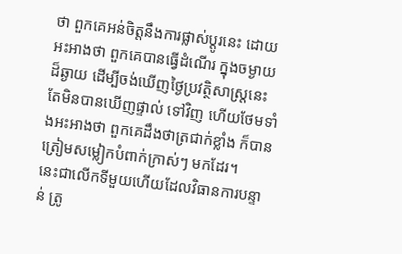ថា ពួកគេអន់ចិត្តនឹងការផ្លាស់ប្តូរនេះ ដោយអះអាងថា ពួកគេបានធ្វើដំណើរ ក្នុងចម្ងាយដ៏ឆ្ងាយ ដើម្បីចង់ឃើញថ្ងៃប្រវត្ថិសាស្ត្រនេះ តែមិនបានឃើញផ្ទាល់ ទៅវិញ ហើយថែមទាំងអះអាងថា ពួកគេដឹងថាត្រជាក់ខ្លាំង ក៏បានត្រៀមសម្លៀកបំពាក់ក្រាស់ៗ មកដែរ។
នេះជាលើកទីមួយហើយដែលវិធានការបន្ទាន់ ត្រូ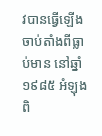វបានធ្វើឡើង ចាប់តាំងពីធ្លាប់មាន នៅឆ្នាំ១៩៨៥ អំឡុងពិ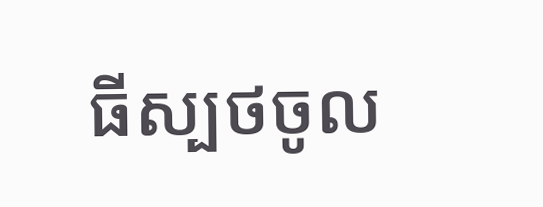ធីស្បថចូល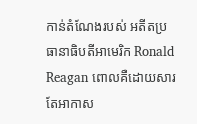កាន់តំណែងរបស់ អតីតប្រធានាធិបតីអាមេរិក Ronald Reagan ពោលគឺដោយសារតែអាកាស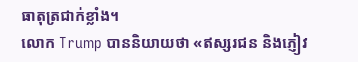ធាតុត្រជាក់ខ្លាំង។
លោក Trump បាននិយាយថា «ឥស្សរជន និងភ្ញៀវ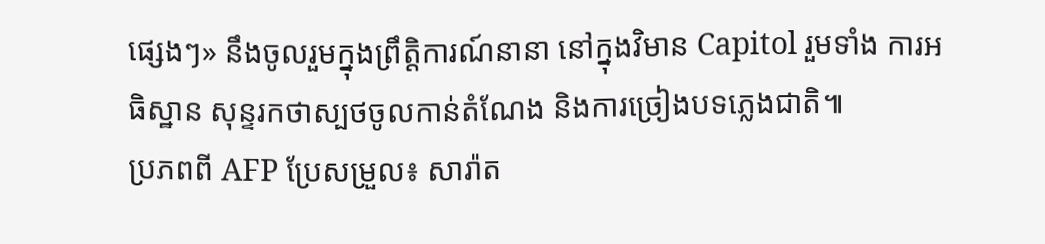ផ្សេងៗ» នឹងចូលរួមក្នុងព្រឹត្តិការណ៍នានា នៅក្នុងវិមាន Capitol រួមទាំង ការអធិស្ឋាន សុន្ទរកថាស្បថចូលកាន់តំណែង និងការច្រៀងបទភ្លេងជាតិ៕
ប្រភពពី AFP ប្រែសម្រួល៖ សារ៉ាត